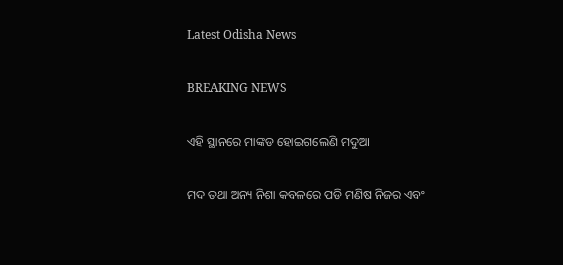Latest Odisha News

BREAKING NEWS

ଏହି ସ୍ଥାନରେ ମାଙ୍କଡ ହୋଇଗଲେଣି ମଦୁଆ

ମଦ ତଥା ଅନ୍ୟ ନିଶା କବଳରେ ପଡି ମଣିଷ ନିଜର ଏବଂ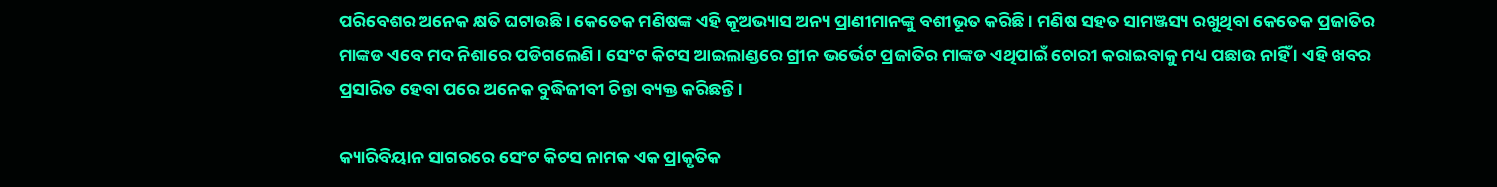ପରିବେଶର ଅନେକ କ୍ଷତି ଘଟାଉଛି । କେତେକ ମଣିଷଙ୍କ ଏହି କୂଅଭ୍ୟାସ ଅନ୍ୟ ପ୍ରାଣୀମାନଙ୍କୁ ବଶୀଭୂତ କରିଛି । ମଣିଷ ସହତ ସାମଞ୍ଜସ୍ୟ ରଖୁଥିବା କେତେକ ପ୍ରଜାତିର ମାଙ୍କଡ ଏବେ ମଦ ନିଶାରେ ପଡିଗଲେଣି । ସେଂଟ କିଟସ ଆଇଲାଣ୍ଡରେ ଗ୍ରୀନ ଭର୍ଭେଟ ପ୍ରଜାତିର ମାଙ୍କଡ ଏଥିପାଇଁ ଚୋରୀ କରାଇବାକୁ ମଧ୍ୟ ପଛାଉ ନାହିଁ । ଏହି ଖବର ପ୍ରସାରିତ ହେବା ପରେ ଅନେକ ବୁଦ୍ଧିଜୀବୀ ଚିନ୍ତା ବ୍ୟକ୍ତ କରିଛନ୍ତି ।

କ୍ୟାରିବିୟାନ ସାଗରରେ ସେଂଟ କିଟସ ନାମକ ଏକ ପ୍ରାକୃତିକ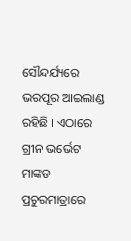ସୌନ୍ଦର୍ଯ୍ୟରେ ଭରପୂର ଆଇଲାଣ୍ଡ ରହିଛି । ଏଠାରେ ଗ୍ରୀନ ଭର୍ଭେଟ ମାଙ୍କଡ ପ୍ରଚୁରମାତ୍ରାରେ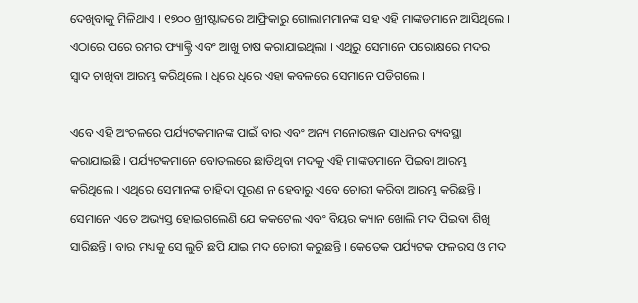ଦେଖିବାକୁ ମିଳିଥାଏ । ୧୭୦୦ ଖ୍ରୀଷ୍ଟାବ୍ଦରେ ଆଫ୍ରିକାରୁ ଗୋଲାମମାନଙ୍କ ସହ ଏହି ମାଙ୍କଡମାନେ ଆସିଥିଲେ । ଏଠାରେ ପରେ ରମର ଫ୍ୟାକ୍ଟ୍ରି ଏବଂ ଆଖୁ ଚାଷ କରାଯାଇଥିଲା । ଏଥିରୁ ସେମାନେ ପରୋକ୍ଷରେ ମଦର ସ୍ୱାଦ ଚାଖିବା ଆରମ୍ଭ କରିଥିଲେ । ଧିରେ ଧିରେ ଏହା କବଳରେ ସେମାନେ ପଡିଗଲେ ।

ଏବେ ଏହି ଅଂଚଳରେ ପର୍ଯ୍ୟଟକମାନଙ୍କ ପାଇଁ ବାର ଏବଂ ଅନ୍ୟ ମନୋରଞ୍ଜନ ସାଧନର ବ୍ୟବସ୍ଥା କରାଯାଇଛି । ପର୍ଯ୍ୟଟକମାନେ ବୋତଲରେ ଛାଡିଥିବା ମଦକୁ ଏହି ମାଙ୍କଡମାନେ ପିଇବା ଆରମ୍ଭ କରିଥିଲେ । ଏଥିରେ ସେମାନଙ୍କ ଚାହିଦା ପୂରଣ ନ ହେବାରୁ ଏବେ ଚୋରୀ କରିବା ଆରମ୍ଭ କରିଛନ୍ତି । ସେମାନେ ଏତେ ଅଭ୍ୟସ୍ତ ହୋଇଗଲେଣି ଯେ କକଟେଲ ଏବଂ ବିୟର କ୍ୟାନ ଖୋଲି ମଦ ପିଇବା ଶିଖି ସାରିଛନ୍ତି । ବାର ମଧ୍ୟକୁ ସେ ଲୁଚି ଛପି ଯାଇ ମଦ ଚୋରୀ କରୁଛନ୍ତି । କେତେକ ପର୍ଯ୍ୟଟକ ଫଳରସ ଓ ମଦ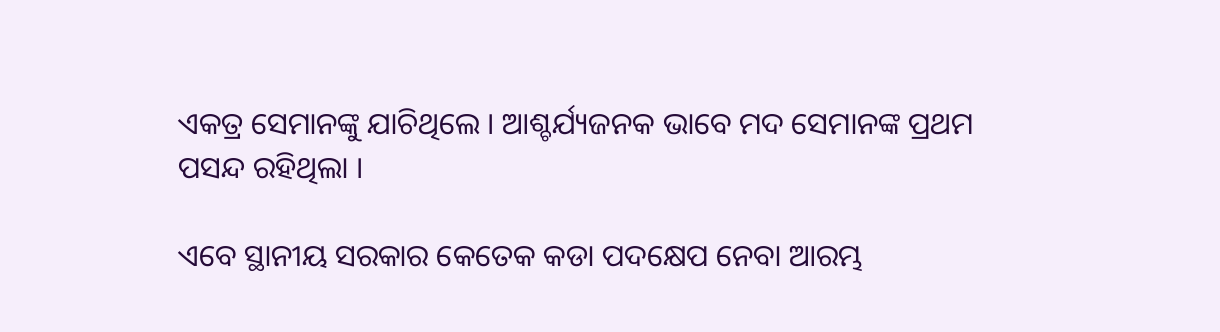ଏକତ୍ର ସେମାନଙ୍କୁ ଯାଚିଥିଲେ । ଆଶ୍ଚର୍ଯ୍ୟଜନକ ଭାବେ ମଦ ସେମାନଙ୍କ ପ୍ରଥମ ପସନ୍ଦ ରହିଥିଲା ।

ଏବେ ସ୍ଥାନୀୟ ସରକାର କେତେକ କଡା ପଦକ୍ଷେପ ନେବା ଆରମ୍ଭ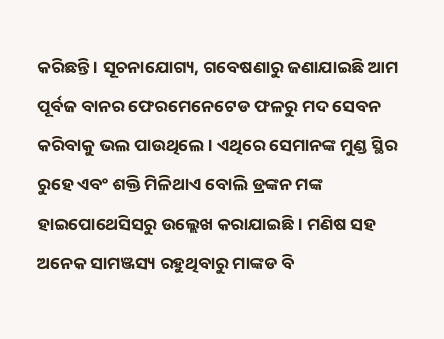କରିଛନ୍ତି । ସୂଚନାଯୋଗ୍ୟ, ଗବେଷଣାରୁ ଜଣାଯାଇଛି ଆମ ପୂର୍ବଜ ବାନର ଫେରମେନେଟେଡ ଫଳରୁ ମଦ ସେବନ କରିବାକୁ ଭଲ ପାଉଥିଲେ । ଏଥିରେ ସେମାନଙ୍କ ମୁଣ୍ଡ ସ୍ଥିର ରୁହେ ଏବଂ ଶକ୍ତି ମିଳିଥାଏ ବୋଲି ଡ୍ରଙ୍କନ ମଙ୍କ ହାଇପୋଥେସିସରୁ ଉଲ୍ଲେଖ କରାଯାଇଛି । ମଣିଷ ସହ ଅନେକ ସାମଞ୍ଜସ୍ୟ ରହୁଥିବାରୁ ମାଙ୍କଡ ବି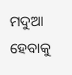ମଦୁଆ ହେବାକୁ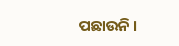ପଛାଉନି ।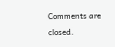Comments are closed.